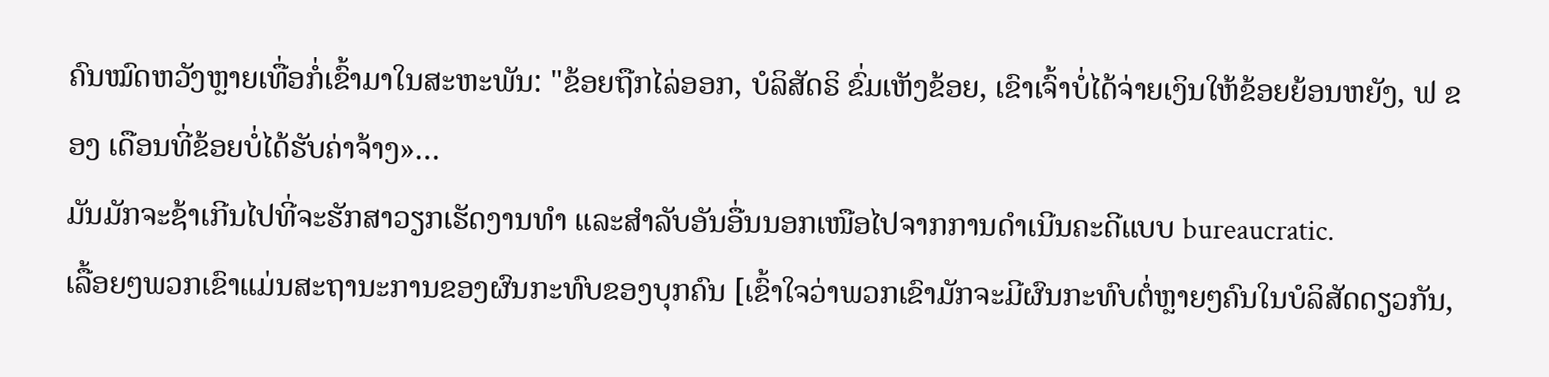ຄົນໝົດຫວັງຫຼາຍເທື່ອກໍ່ເຂົ້າມາໃນສະຫະພັນ: "ຂ້ອຍຖືກໄລ່ອອກ, ບໍລິສັດຣິ ຂົ່ມເຫັງຂ້ອຍ, ເຂົາເຈົ້າບໍ່ໄດ້ຈ່າຍເງິນໃຫ້ຂ້ອຍຍ້ອນຫຍັງ, ຟ ຂອງ ເດືອນທີ່ຂ້ອຍບໍ່ໄດ້ຮັບຄ່າຈ້າງ»…
ມັນມັກຈະຊ້າເກີນໄປທີ່ຈະຮັກສາວຽກເຮັດງານທຳ ແລະສຳລັບອັນອື່ນນອກເໜືອໄປຈາກການດຳເນີນຄະດີແບບ bureaucratic.
ເລື້ອຍໆພວກເຂົາແມ່ນສະຖານະການຂອງຜົນກະທົບຂອງບຸກຄົນ [ເຂົ້າໃຈວ່າພວກເຂົາມັກຈະມີຜົນກະທົບຕໍ່ຫຼາຍໆຄົນໃນບໍລິສັດດຽວກັນ,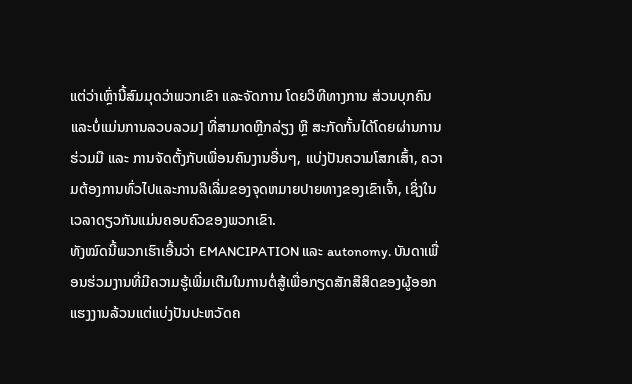ແຕ່ວ່າເຫຼົ່ານີ້ສົມມຸດວ່າພວກເຂົາ ແລະຈັດການ ໂດຍວິທີທາງການ ສ່ວນບຸກຄົນແລະບໍ່ແມ່ນການລວບລວມ] ທີ່ສາມາດຫຼີກລ່ຽງ ຫຼື ສະກັດກັ້ນໄດ້ໂດຍຜ່ານການຮ່ວມມື ແລະ ການຈັດຕັ້ງກັບເພື່ອນຄົນງານອື່ນໆ, ແບ່ງປັນຄວາມໂສກເສົ້າ, ຄວາມຕ້ອງການທົ່ວໄປແລະການລິເລີ່ມຂອງຈຸດຫມາຍປາຍທາງຂອງເຂົາເຈົ້າ, ເຊິ່ງໃນເວລາດຽວກັນແມ່ນຄອບຄົວຂອງພວກເຂົາ.
ທັງໝົດນີ້ພວກເຮົາເອີ້ນວ່າ EMANCIPATION ແລະ autonomy. ບັນດາເພື່ອນຮ່ວມງານທີ່ມີຄວາມຮູ້ເພີ່ມເຕີມໃນການຕໍ່ສູ້ເພື່ອກຽດສັກສີສິດຂອງຜູ້ອອກແຮງງານລ້ວນແຕ່ແບ່ງປັນປະຫວັດຄ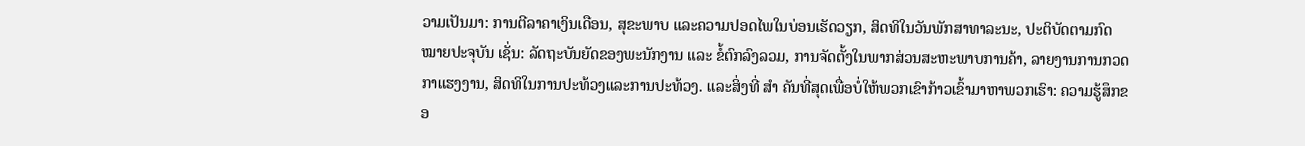ວາມເປັນມາ: ການຕີລາຄາເງິນເດືອນ, ສຸຂະພາບ ແລະຄວາມປອດໄພໃນບ່ອນເຮັດວຽກ, ສິດທິໃນວັນພັກສາທາລະນະ, ປະຕິບັດຕາມກົດໝາຍປະຈຸບັນ ເຊັ່ນ: ລັດຖະບັນຍັດຂອງພະນັກງານ ແລະ ຂໍ້ຕົກລົງລວມ, ການຈັດຕັ້ງໃນພາກສ່ວນສະຫະພາບການຄ້າ, ລາຍງານການກວດກາແຮງງານ, ສິດທິໃນການປະທ້ວງແລະການປະທ້ວງ. ແລະສິ່ງທີ່ ສຳ ຄັນທີ່ສຸດເພື່ອບໍ່ໃຫ້ພວກເຂົາກ້າວເຂົ້າມາຫາພວກເຮົາ: ຄວາມຮູ້ສຶກຂອ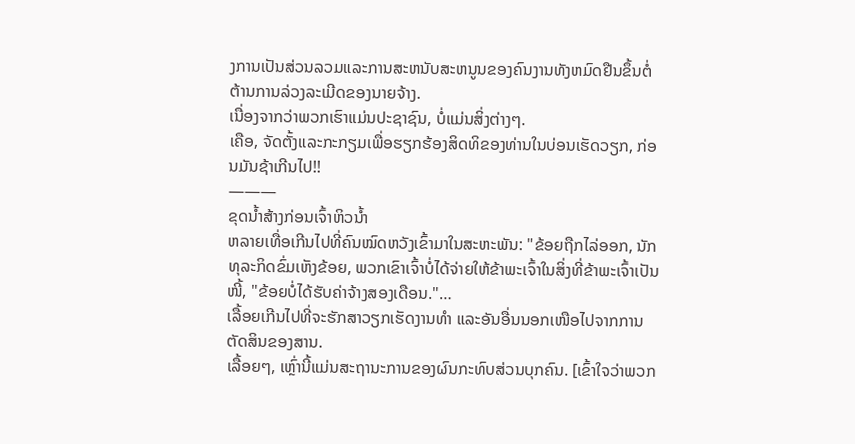ງການເປັນສ່ວນລວມແລະການສະຫນັບສະຫນູນຂອງຄົນງານທັງຫມົດຢືນຂຶ້ນຕໍ່ຕ້ານການລ່ວງລະເມີດຂອງນາຍຈ້າງ.
ເນື່ອງຈາກວ່າພວກເຮົາແມ່ນປະຊາຊົນ, ບໍ່ແມ່ນສິ່ງຕ່າງໆ.
ເຄືອ, ຈັດຕັ້ງແລະກະກຽມເພື່ອຮຽກຮ້ອງສິດທິຂອງທ່ານໃນບ່ອນເຮັດວຽກ, ກ່ອນມັນຊ້າເກີນໄປ!!
———
ຂຸດນໍ້າສ້າງກ່ອນເຈົ້າຫິວນໍ້າ
ຫລາຍເທື່ອເກີນໄປທີ່ຄົນໝົດຫວັງເຂົ້າມາໃນສະຫະພັນ: "ຂ້ອຍຖືກໄລ່ອອກ, ນັກທຸລະກິດຂົ່ມເຫັງຂ້ອຍ, ພວກເຂົາເຈົ້າບໍ່ໄດ້ຈ່າຍໃຫ້ຂ້າພະເຈົ້າໃນສິ່ງທີ່ຂ້າພະເຈົ້າເປັນໜີ້, "ຂ້ອຍບໍ່ໄດ້ຮັບຄ່າຈ້າງສອງເດືອນ."…
ເລື້ອຍເກີນໄປທີ່ຈະຮັກສາວຽກເຮັດງານທຳ ແລະອັນອື່ນນອກເໜືອໄປຈາກການຕັດສິນຂອງສານ.
ເລື້ອຍໆ, ເຫຼົ່ານີ້ແມ່ນສະຖານະການຂອງຜົນກະທົບສ່ວນບຸກຄົນ. [ເຂົ້າໃຈວ່າພວກ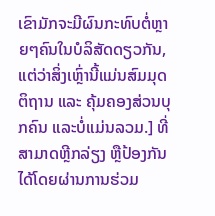ເຂົາມັກຈະມີຜົນກະທົບຕໍ່ຫຼາຍໆຄົນໃນບໍລິສັດດຽວກັນ, ແຕ່ວ່າສິ່ງເຫຼົ່ານີ້ແມ່ນສົມມຸດຕິຖານ ແລະ ຄຸ້ມຄອງສ່ວນບຸກຄົນ ແລະບໍ່ແມ່ນລວມ.] ທີ່ສາມາດຫຼີກລ່ຽງ ຫຼືປ້ອງກັນໄດ້ໂດຍຜ່ານການຮ່ວມ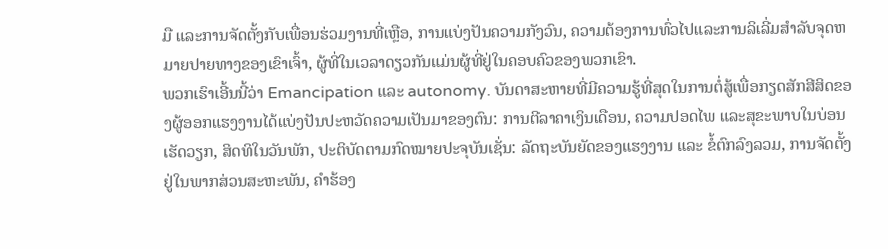ມື ແລະການຈັດຕັ້ງກັບເພື່ອນຮ່ວມງານທີ່ເຫຼືອ, ການແບ່ງປັນຄວາມກັງວົນ, ຄວາມຕ້ອງການທົ່ວໄປແລະການລິເລີ່ມສໍາລັບຈຸດຫມາຍປາຍທາງຂອງເຂົາເຈົ້າ, ຜູ້ທີ່ໃນເວລາດຽວກັນແມ່ນຜູ້ທີ່ຢູ່ໃນຄອບຄົວຂອງພວກເຂົາ.
ພວກເຮົາເອີ້ນນີ້ວ່າ Emancipation ແລະ autonomy. ບັນດາສະຫາຍທີ່ມີຄວາມຮູ້ທີ່ສຸດໃນການຕໍ່ສູ້ເພື່ອກຽດສັກສີສິດຂອງຜູ້ອອກແຮງງານໄດ້ແບ່ງປັນປະຫວັດຄວາມເປັນມາຂອງຕົນ: ການຕີລາຄາເງິນເດືອນ, ຄວາມປອດໄພ ແລະສຸຂະພາບໃນບ່ອນເຮັດວຽກ, ສິດທິໃນວັນພັກ, ປະຕິບັດຕາມກົດໝາຍປະຈຸບັນເຊັ່ນ: ລັດຖະບັນຍັດຂອງແຮງງານ ແລະ ຂໍ້ຕົກລົງລວມ, ການຈັດຕັ້ງຢູ່ໃນພາກສ່ວນສະຫະພັນ, ຄໍາຮ້ອງ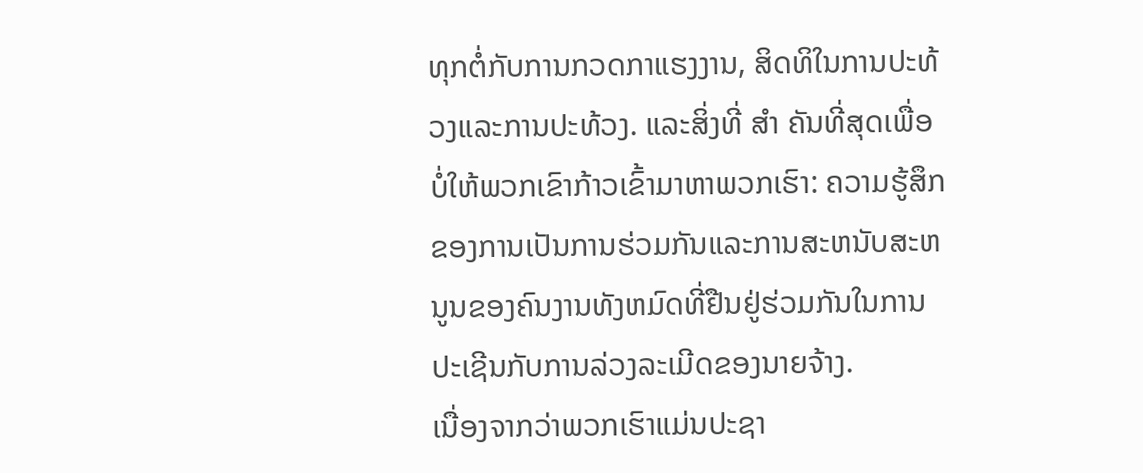ທຸກຕໍ່ກັບການກວດກາແຮງງານ, ສິດທິໃນການປະທ້ວງແລະການປະທ້ວງ. ແລະສິ່ງທີ່ ສຳ ຄັນທີ່ສຸດເພື່ອບໍ່ໃຫ້ພວກເຂົາກ້າວເຂົ້າມາຫາພວກເຮົາ: ຄວາມຮູ້ສຶກຂອງການເປັນການຮ່ວມກັນແລະການສະຫນັບສະຫນູນຂອງຄົນງານທັງຫມົດທີ່ຢືນຢູ່ຮ່ວມກັນໃນການປະເຊີນກັບການລ່ວງລະເມີດຂອງນາຍຈ້າງ.
ເນື່ອງຈາກວ່າພວກເຮົາແມ່ນປະຊາ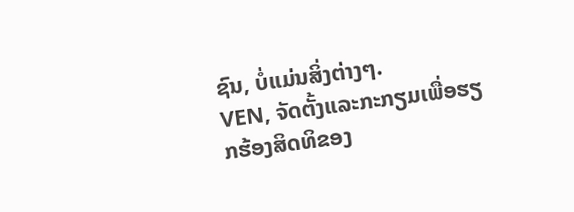ຊົນ, ບໍ່ແມ່ນສິ່ງຕ່າງໆ.
VEN, ຈັດຕັ້ງແລະກະກຽມເພື່ອຮຽກຮ້ອງສິດທິຂອງ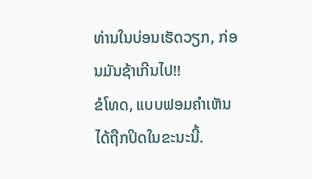ທ່ານໃນບ່ອນເຮັດວຽກ, ກ່ອນມັນຊ້າເກີນໄປ!!
ຂໍໂທດ, ແບບຟອມຄໍາເຫັນໄດ້ຖືກປິດໃນຂະນະນີ້.